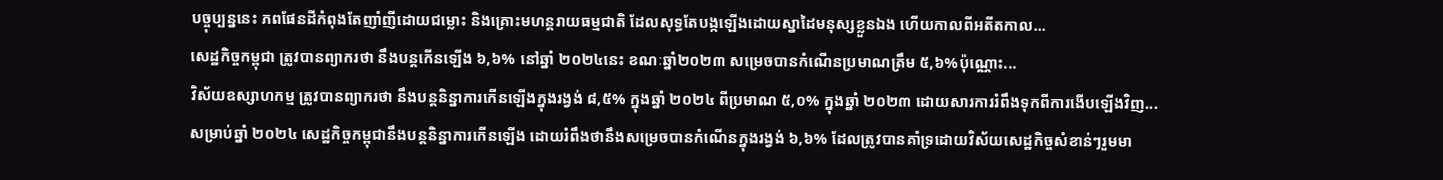បច្ចុប្បន្ននេះ ភពផែនដីកំពុងតែញាំញីដោយជម្លោះ និងគ្រោះមហន្តរាយធម្មជាតិ ដែលសុទ្ធតែបង្កឡើងដោយស្នាដៃមនុស្សខ្លួនឯង ហើយកាលពីអតីតកាល...
សេដ្ឋកិច្ចកម្ពុជា ត្រូវបានព្យាករថា នឹងបន្តកើនឡើង ៦,៦% នៅឆ្នាំ ២០២៤នេះ ខណៈឆ្នាំ២០២៣ សម្រេចបានកំណើនប្រមាណត្រឹម ៥,៦%ប៉ុណ្ណោះ...
វិស័យឧស្សាហកម្ម ត្រូវបានព្យាករថា នឹងបន្តនិន្នាការកើនឡើងក្នុងរង្វង់ ៨,៥% ក្នុងឆ្នាំ ២០២៤ ពីប្រមាណ ៥,០% ក្នុងឆ្នាំ ២០២៣ ដោយសារការរំពឹងទុកពីការងើបឡើងវិញ...
សម្រាប់ឆ្នាំ ២០២៤ សេដ្ឋកិច្ចកម្ពុជានឹងបន្តនិន្នាការកើនឡើង ដោយរំពឹងថានឹងសម្រេចបានកំណើនក្នុងរង្វង់ ៦,៦% ដែលត្រូវបានគាំទ្រដោយវិស័យសេដ្ឋកិច្ចសំខាន់ៗរួមមា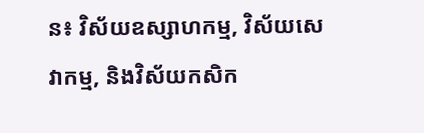ន៖ វិស័យឧស្សាហកម្ម, វិស័យសេវាកម្ម, និងវិស័យកសិក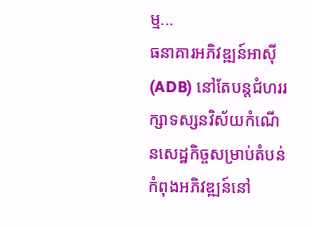ម្ម...
ធនាគារអភិវឌ្ឍន៍អាស៊ី (ADB) នៅតែបន្តជំហររក្សាទស្សនវិស័យកំណើនសេដ្ឋកិច្ចសម្រាប់តំបន់កំពុងអភិវឌ្ឍន៍នៅ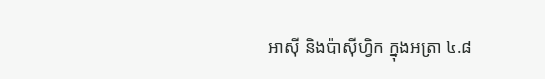អាស៊ី និងប៉ាស៊ីហ្វិក ក្នុងអត្រា ៤.៨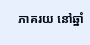ភាគរយ នៅឆ្នាំ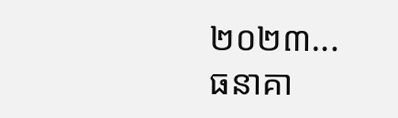២០២៣...
ធនាគា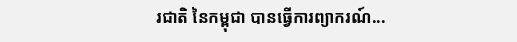រជាតិ នៃកម្ពុជា បានធ្វើការព្យាករណ៍...